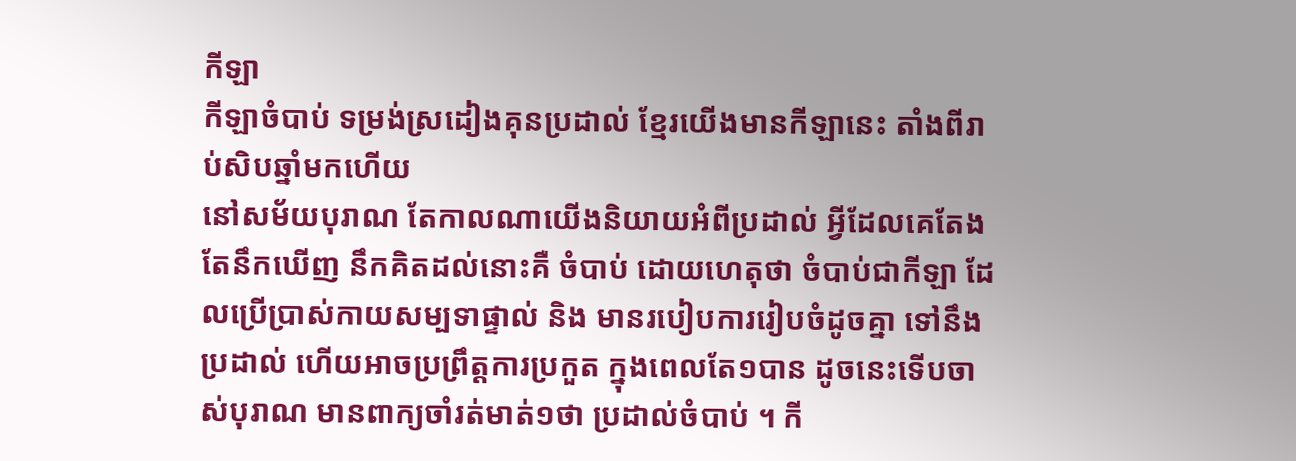កីឡា
កីឡាចំបាប់ ទម្រង់ស្រដៀងគុនប្រដាល់ ខ្មែរយើងមានកីឡានេះ តាំងពីរាប់សិបឆ្នាំមកហើយ
នៅសម័យបុរាណ តែកាលណាយើងនិយាយអំពីប្រដាល់ អ្វីដែលគេតែងតែនឹកឃើញ នឹកគិតដល់នោះគឺ ចំបាប់ ដោយហេតុថា ចំបាប់ជាកីឡា ដែលប្រើប្រាស់កាយសម្បទាផ្ទាល់ និង មានរបៀបការរៀបចំដូចគ្នា ទៅនឹងប្រដាល់ ហើយអាចប្រព្រឹត្តការប្រកួត ក្នុងពេលតែ១បាន ដូចនេះទើបចាស់បុរាណ មានពាក្យចាំរត់មាត់១ថា ប្រដាល់ចំបាប់ ។ កី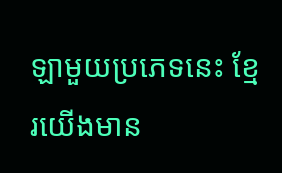ឡាមួយប្រភេទនេះ ខ្មែរយើងមាន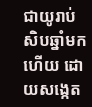ជាយូរាប់សិបឆ្នាំមកហើយ ដោយសង្កេត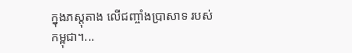ក្នុងភស្តុតាង លើជញ្ចាំងប្រាសាទ របស់កម្ពុជា។...